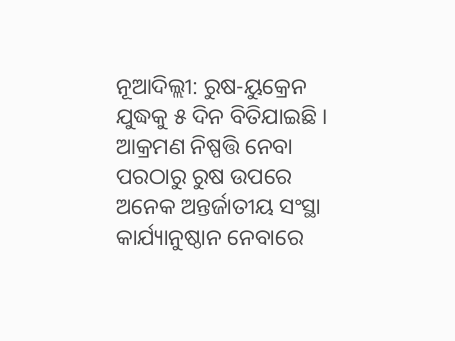ନୂଆଦିଲ୍ଲୀ: ରୁଷ-ୟୁକ୍ରେନ ଯୁଦ୍ଧକୁ ୫ ଦିନ ବିତିଯାଇଛି । ଆକ୍ରମଣ ନିଷ୍ପତ୍ତି ନେବା ପରଠାରୁ ରୁଷ ଉପରେ ଅନେକ ଅନ୍ତର୍ଜାତୀୟ ସଂସ୍ଥା କାର୍ଯ୍ୟାନୁଷ୍ଠାନ ନେବାରେ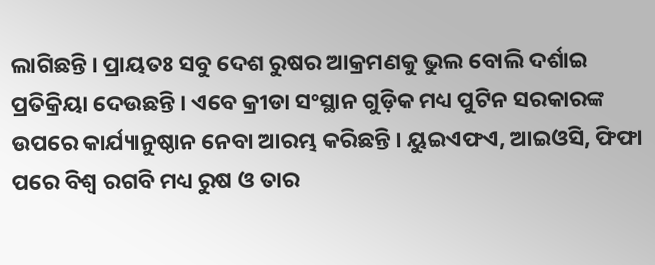ଲାଗିଛନ୍ତି । ପ୍ରାୟତଃ ସବୁ ଦେଶ ରୁଷର ଆକ୍ରମଣକୁ ଭୁଲ ବୋଲି ଦର୍ଶାଇ ପ୍ରତିକ୍ରିୟା ଦେଉଛନ୍ତି । ଏବେ କ୍ରୀଡା ସଂସ୍ଥାନ ଗୁଡ଼ିକ ମଧ୍ୟ ପୁଟିନ ସରକାରଙ୍କ ଉପରେ କାର୍ଯ୍ୟାନୁଷ୍ଠାନ ନେବା ଆରମ୍ଭ କରିଛନ୍ତି । ୟୁଇଏଫଏ, ଆଇଓସି, ଫିଫା ପରେ ବିଶ୍ୱ ରଗବି ମଧ୍ୟ ରୁଷ ଓ ତାର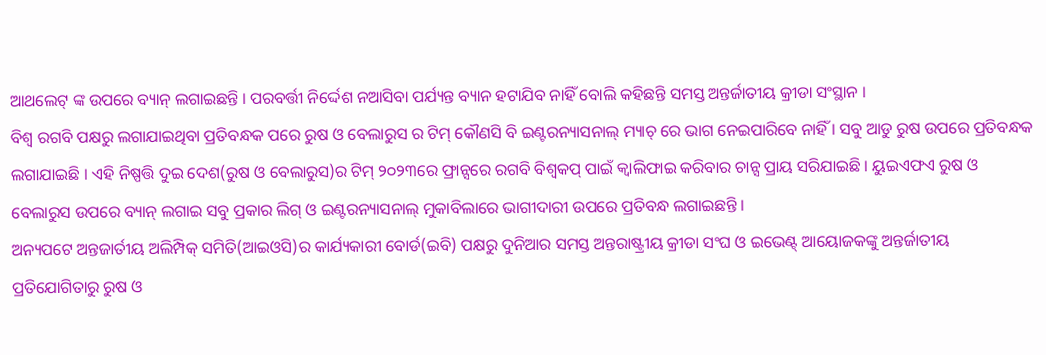ଆଥଲେଟ୍ ଙ୍କ ଉପରେ ବ୍ୟାନ୍ ଲଗାଇଛନ୍ତି । ପରବର୍ତ୍ତୀ ନିର୍ଦ୍ଦେଶ ନଆସିବା ପର୍ଯ୍ୟନ୍ତ ବ୍ୟାନ ହଟାଯିବ ନାହିଁ ବୋଲି କହିଛନ୍ତି ସମସ୍ତ ଅନ୍ତର୍ଜାତୀୟ କ୍ରୀଡା ସଂସ୍ଥାନ ।
ବିଶ୍ୱ ରଗବି ପକ୍ଷରୁ ଲଗାଯାଇଥିବା ପ୍ରତିବନ୍ଧକ ପରେ ରୁଷ ଓ ବେଲାରୁସ ର ଟିମ୍ କୌଣସି ବି ଇଣ୍ଟରନ୍ୟାସନାଲ୍ ମ୍ୟାଚ୍ ରେ ଭାଗ ନେଇପାରିବେ ନାହିଁ । ସବୁ ଆଡୁ ରୁଷ ଉପରେ ପ୍ରତିବନ୍ଧକ ଲଗାଯାଇଛି । ଏହି ନିଷ୍ପତ୍ତି ଦୁଇ ଦେଶ(ରୁଷ ଓ ବେଲାରୁସ)ର ଟିମ୍ ୨୦୨୩ରେ ଫ୍ରାନ୍ସରେ ରଗବି ବିଶ୍ୱକପ୍ ପାଇଁ କ୍ୱାଲିଫାଇ କରିବାର ଚାନ୍ସ ପ୍ରାୟ ସରିଯାଇଛି । ୟୁଇଏଫଏ ରୁଷ ଓ ବେଲାରୁସ ଉପରେ ବ୍ୟାନ୍ ଲଗାଇ ସବୁ ପ୍ରକାର ଲିଗ୍ ଓ ଇଣ୍ଟରନ୍ୟାସନାଲ୍ ମୁକାବିଲାରେ ଭାଗୀଦାରୀ ଉପରେ ପ୍ରତିବନ୍ଧ ଲଗାଇଛନ୍ତି ।
ଅନ୍ୟପଟେ ଅନ୍ତଜାର୍ତୀୟ ଅଲିମ୍ପିକ୍ ସମିତି(ଆଇଓସି)ର କାର୍ଯ୍ୟକାରୀ ବୋର୍ଡ(ଇବି) ପକ୍ଷରୁ ଦୁନିଆର ସମସ୍ତ ଅନ୍ତରାଷ୍ଟ୍ରୀୟ କ୍ରୀଡା ସଂଘ ଓ ଇଭେଣ୍ଟ୍ ଆୟୋଜକଙ୍କୁ ଅନ୍ତର୍ଜାତୀୟ ପ୍ରତିଯୋଗିତାରୁ ରୁଷ ଓ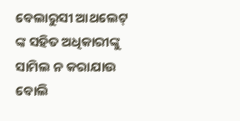ବେଲାରୁସୀ ଆଥଲେଟ୍ ଙ୍କ ସହିତ ଅଧିକାରୀଙ୍କୁ ସାମିଲ ନ କରାଯାଉ ବୋଲି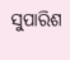ସୁପାରିଶ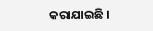କରାଯାଇଛି ।